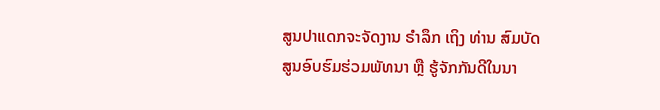ສູນປາແດກຈະຈັດງານ ຣຳລຶກ ເຖິງ ທ່ານ ສົມບັດ
ສູນອົບຮົມຮ່ວມພັທນາ ຫຼື ຮູ້ຈັກກັນດີໃນນາ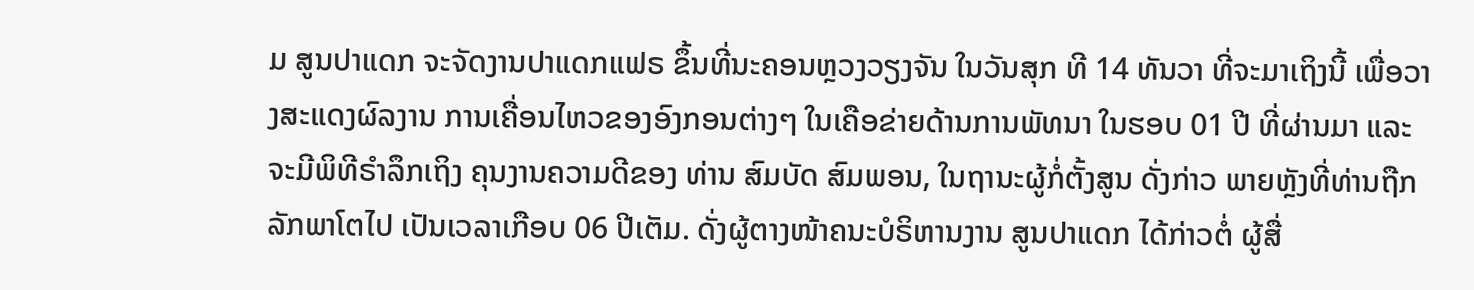ມ ສູນປາແດກ ຈະຈັດງານປາແດກແຟຣ ຂຶ້ນທີ່ນະຄອນຫຼວງວຽງຈັນ ໃນວັນສຸກ ທີ 14 ທັນວາ ທີ່ຈະມາເຖິງນີ້ ເພື່ອວາງສະແດງຜົລງານ ການເຄື່ອນໄຫວຂອງອົງກອນຕ່າງໆ ໃນເຄືອຂ່າຍດ້ານການພັທນາ ໃນຮອບ 01 ປີ ທີ່ຜ່ານມາ ແລະ ຈະມີພິທີຣຳລຶກເຖິງ ຄຸນງານຄວາມດີຂອງ ທ່ານ ສົມບັດ ສົມພອນ, ໃນຖານະຜູ້ກໍ່ຕັ້ງສູນ ດັ່ງກ່າວ ພາຍຫຼັງທີ່ທ່ານຖືກລັກພາໂຕໄປ ເປັນເວລາເກືອບ 06 ປີເຕັມ. ດັ່ງຜູ້ຕາງໜ້າຄນະບໍຣິຫານງານ ສູນປາແດກ ໄດ້ກ່າວຕໍ່ ຜູ້ສື່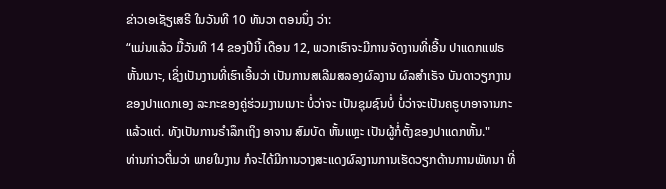ຂ່າວເອເຊັຽເສຣີ ໃນວັນທີ 10 ທັນວາ ຕອນນຶ່ງ ວ່າ:
“ແມ່ນແລ້ວ ມື້ວັນທີ 14 ຂອງປີນີ້ ເດືອນ 12, ພວກເຮົາຈະມີການຈັດງານທີ່ເອີ້ນ ປາແດກແຟຣ ຫັ້ນເນາະ, ເຊິ່ງເປັນງານທີ່ເຮົາເອີ້ນວ່າ ເປັນການສເລີມສລອງຜົລງານ ຜົລສຳເຣັຈ ບັນດາວຽກງານຂອງປາແດກເອງ ລະກະຂອງຄູ່ຮ່ວມງານເນາະ ບໍ່ວ່າຈະ ເປັນຊຸມຊົນບໍ່ ບໍ່ວ່າຈະເປັນຄຣູບາອາຈານກະແລ້ວແຕ່. ທັງເປັນການຣຳລຶກເຖິງ ອາຈານ ສົມບັດ ຫັ້ນແຫຼະ ເປັນຜູ້ກໍ່ຕັ້ງຂອງປາແດກຫັ້ນ."
ທ່ານກ່າວຕື່ມວ່າ ພາຍໃນງານ ກໍຈະໄດ້ມີການວາງສະແດງຜົລງານການເຮັດວຽກດ້ານການພັທນາ ທີ່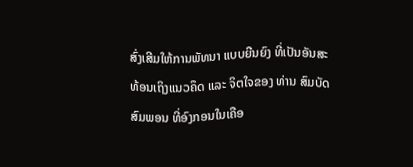ສົ່ງເສີມໃຫ້ການພັທນາ ແບບຍືນຍົງ ທີ່ເປັນອັນສະທ້ອນເຖິງແນວຄຶດ ແລະ ຈິຕໃຈຂອງ ທ່ານ ສົມບັດ ສົມພອນ ທີ່ອົງກອນໃນເຄືອ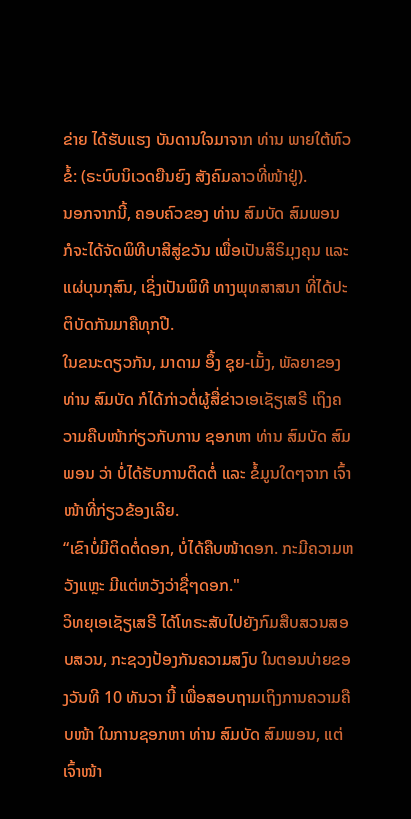ຂ່າຍ ໄດ້ຮັບແຮງ ບັນດານໃຈມາຈາກ ທ່ານ ພາຍໃຕ້ຫົວຂໍ້: (ຣະບົບນິເວດຍືນຍົງ ສັງຄົມລາວທີ່ໜ້າຢູ່).
ນອກຈາກນີ້, ຄອບຄົວຂອງ ທ່ານ ສົມບັດ ສົມພອນ ກໍຈະໄດ້ຈັດພິທີບາສີສູ່ຂວັນ ເພື່ອເປັນສິຣິມຸງຄຸນ ແລະ ແຜ່ບຸນກຸສົນ, ເຊິ່ງເປັນພິທີ ທາງພຸທສາສນາ ທີ່ໄດ້ປະຕິບັດກັນມາຄືທຸກປີ.
ໃນຂນະດຽວກັນ, ມາດາມ ອຶ້ງ ຊຸຍ-ເມັ້ງ, ພັລຍາຂອງ ທ່ານ ສົມບັດ ກໍໄດ້ກ່າວຕໍ່ຜູ້ສື່ຂ່າວເອເຊັຽເສຣີ ເຖິງຄວາມຄືບໜ້າກ່ຽວກັບການ ຊອກຫາ ທ່ານ ສົມບັດ ສົມພອນ ວ່າ ບໍ່ໄດ້ຮັບການຕິດຕໍ່ ແລະ ຂໍ້ມູນໃດໆຈາກ ເຈົ້າໜ້າທີ່ກ່ຽວຂ້ອງເລີຍ.
“ເຂົາບໍ່ມີຕິດຕໍ່ດອກ, ບໍ່ໄດ້ຄືບໜ້າດອກ. ກະມີຄວາມຫວັງແຫຼະ ມີແຕ່ຫວັງວ່າຊື່ໆດອກ."
ວິທຍຸເອເຊັຽເສຣີ ໄດ້ໂທຣະສັບໄປຍັງກົມສືບສວນສອບສວນ, ກະຊວງປ້ອງກັນຄວາມສງົບ ໃນຕອນບ່າຍຂອງວັນທີ 10 ທັນວາ ນີ້ ເພື່ອສອບຖາມເຖິງການຄວາມຄືບໜ້າ ໃນການຊອກຫາ ທ່ານ ສົມບັດ ສົມພອນ, ແຕ່ເຈົ້າໜ້າ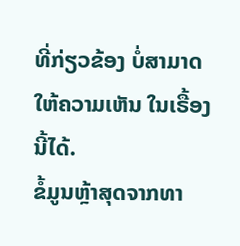ທີ່ກ່ຽວຂ້ອງ ບໍ່ສາມາດ ໃຫ້ຄວາມເຫັນ ໃນເຣື້ອງນີ້ໄດ້.
ຂໍ້ມູນຫຼ້າສຸດຈາກທາ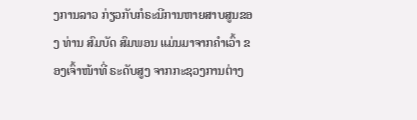ງການລາວ ກ່ຽວກັບກໍຣະນີການຫາຍສາບສູນຂອງ ທ່ານ ສົມບັດ ສົມພອນ ແມ່ນມາຈາກຄໍາເວົ້າ ຂອງເຈົ້າໜ້າທີ່ ຣະດັບສູງ ຈາກກະຊວງການຕ່າງ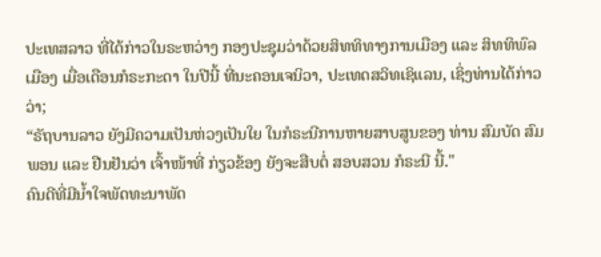ປະເທສລາວ ທີ່ໄດ້ກ່າວໃນຣະຫວ່າງ ກອງປະຊຸມວ່າດ້ວຍສິທທິທາງການເມືອງ ແລະ ສິທທິພົລເມືອງ ເມື່ອເດືອນກໍຣະກະດາ ໃນປີນີ້ ທີ່ນະຄອນເຈນິວາ, ປະເທດສວິທເຊິແລນ, ເຊິ່ງທ່ານໄດ້ກ່າວວ່າ;
“ຣັຖບານລາວ ຍັງມີຄວາມເປັນຫ່ວງເປັນໃຍ ໃນກໍຣະນີການຫາຍສາບສູນຂອງ ທ່ານ ສົມບັດ ສົມພອນ ແລະ ຢືນຢັນວ່າ ເຈົ້າໜ້າທີ່ ກ່ຽວຂ້ອງ ຍັງຈະສືບຕໍ່ ສອບສວນ ກໍຣະນີ ນີ້."
ຄົນດີທີ່ມີນ້ຳໃຈພັດທະນາພັດ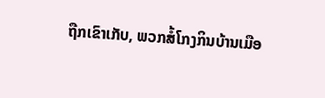ຖືກເຂົາເກັບ, ພວກສໍ້ໂກງກິນບ້ານເມືອ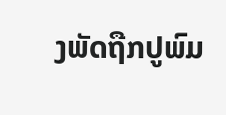ງພັດຖືກປູພົມ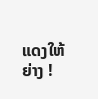ແດງໃຫ້ຍ່າງ !